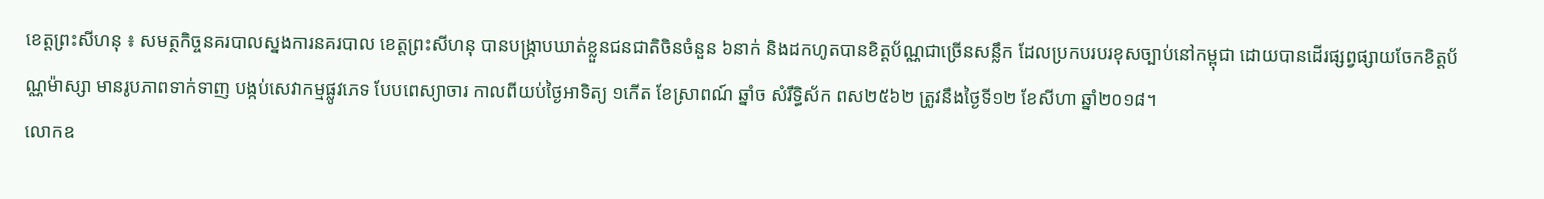ខេត្តព្រះសីហនុ ៖ សមត្ថកិច្ចនគរបាលស្នងការនគរបាល ខេត្តព្រះសីហនុ បានបង្ក្រាបឃាត់ខ្លួនជនជាតិចិនចំនួន ៦នាក់ និងដកហូតបានខិត្តប័ណ្ណជាច្រើនសន្លឹក ដែលប្រកបរបរខុសច្បាប់នៅកម្ពុជា ដោយបានដើរផ្សព្វផ្សាយចែកខិត្តប័ណ្ណម៉ាស្សា មានរូបភាពទាក់ទាញ បង្កប់សេវាកម្មផ្លូវភេទ បែបពេស្យាចារ កាលពីយប់ថ្ងៃអាទិត្យ ១កើត ខែស្រាពណ៍ ឆ្នាំច សំរឹទ្ធិស័ក ពស២៥៦២ ត្រូវនឹងថ្ងៃទី១២ ខែសីហា ឆ្នាំ២០១៨។
លោកឧ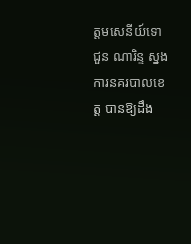ត្តមសេនីយ៍ទោ ជួន ណារិន្ទ ស្នងការនគរបាលខេត្ត បានឱ្យដឹង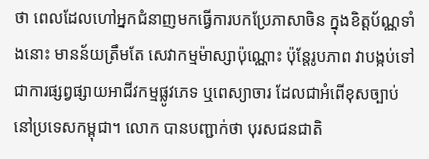ថា ពេលដែលហៅអ្នកជំនាញមកធ្វើការបកប្រែភាសាចិន ក្នុងខិត្តប័ណ្ណទាំងនោះ មានន័យត្រឹមតែ សេវាកម្មម៉ាស្សាប៉ុណ្ណោះ ប៉ុន្តែរូបភាព វាបង្កប់ទៅជាការផ្សព្វផ្សាយអាជីវកម្មផ្លូវភេទ ឬពេស្យាចារ ដែលជាអំពើខុសច្បាប់នៅប្រទេសកម្ពុជា។ លោក បានបញ្ជាក់ថា បុរសជនជាតិ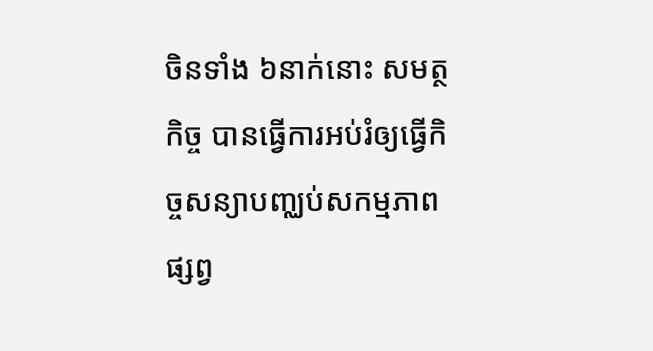ចិនទាំង ៦នាក់នោះ សមត្ថកិច្ច បានធ្វើការអប់រំឲ្យធ្វើកិច្ចសន្យាបញ្ឈប់សកម្មភាពផ្សព្វ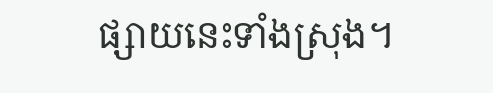ផ្សាយនេះទាំងស្រុង។